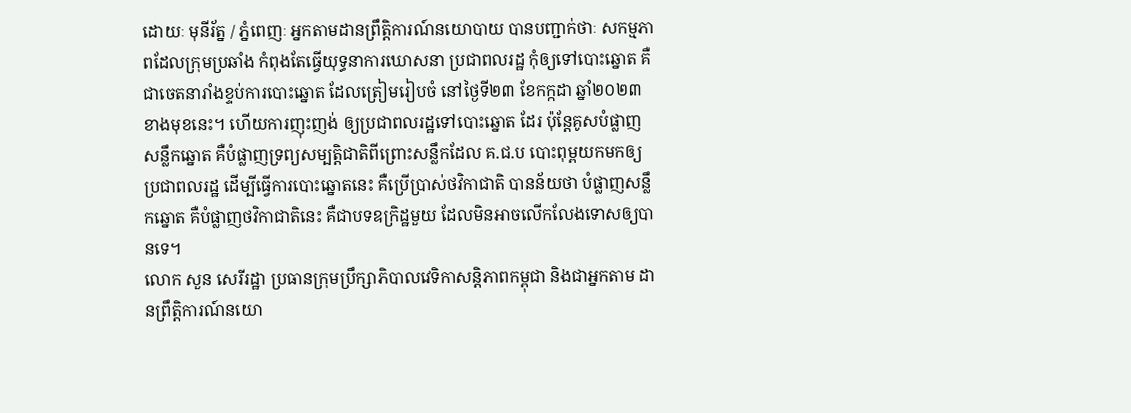ដោយៈ មុនីរ័ត្ន / ភ្នំពេញៈ អ្នកតាមដានព្រឹត្តិការណ៍នយោបាយ បានបញ្ជាក់ថាៈ សកម្មភាពដែលក្រុមប្រឆាំង កំពុងតែធ្វើយុទ្ធនាការឃោសនា ប្រជាពលរដ្ឋ កុំឲ្យទៅបោះឆ្នោត គឺជាចេតនារាំងខ្ទប់ការបោះឆ្នោត ដែលត្រៀមរៀបចំ នៅថ្ងៃទី២៣ ខែកក្កដា ឆ្នាំ២០២៣ខាងមុខនេះ។ ហើយការញុះញង់ ឲ្យប្រជាពលរដ្ឋទៅបោះឆ្នោត ដែរ ប៉ុន្តែគូសបំផ្លាញសន្លឹកឆ្នោត គឺបំផ្លាញទ្រព្យសម្បត្តិជាតិពីព្រោះសន្លឹកដែល គ.ជ.ប បោះពុម្ពយកមកឲ្យប្រជាពលរដ្ឋ ដើម្បីធ្វើការបោះឆ្នោតនេះ គឺប្រើប្រាស់ថវិកាជាតិ បានន័យថា បំផ្លាញសន្លឹកឆ្នោត គឺបំផ្លាញថវិកាជាតិនេះ គឺជាបទឧក្រិដ្ឋមួយ ដែលមិនអាចលើកលែងទោសឲ្យបានទេ។
លោក សួន សេរីរដ្ឋា ប្រធានក្រុមប្រឹក្សាភិបាលវេទិកាសន្តិភាពកម្ពុជា និងជាអ្នកតាម ដានព្រឹត្តិការណ៍នយោ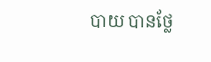បាយ បានថ្លែ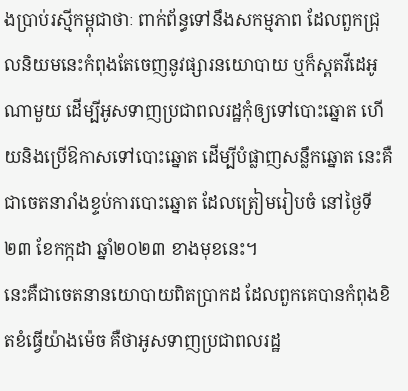ងប្រាប់រស្មីកម្ពុជាថាៈ ពាក់ព័ន្ធទៅនឹងសកម្មភាព ដែលពួកជ្រុលនិយមនេះកំពុងតែចេញនូវផ្សារនយោបាយ ឬក៏ស្ពតវីដេអូណាមួយ ដើម្បីអូសទាញប្រជាពលរដ្ឋកុំឲ្យទៅបោះឆ្នោត ហើយនិងប្រើឱកាសទៅបោះឆ្នោត ដើម្បីបំផ្លាញសន្លឹកឆ្នោត នេះគឺជាចេតនារាំងខ្ទប់ការបោះឆ្នោត ដែលត្រៀមរៀបចំ នៅថ្ងៃទី ២៣ ខែកក្កដា ឆ្នាំ២០២៣ ខាងមុខនេះ។
នេះគឺជាចេតនានយោបាយពិតប្រាកដ ដែលពួកគេបានកំពុងខិតខំធ្វើយ៉ាងម៉េច គឺថាអូសទាញប្រជាពលរដ្ឋ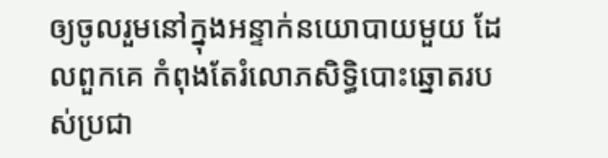ឲ្យចូលរួមនៅក្នុងអន្ទាក់នយោបាយមួយ ដែលពួកគេ កំពុងតែរំលោភសិទ្ធិបោះឆ្នោតរបស់ប្រជា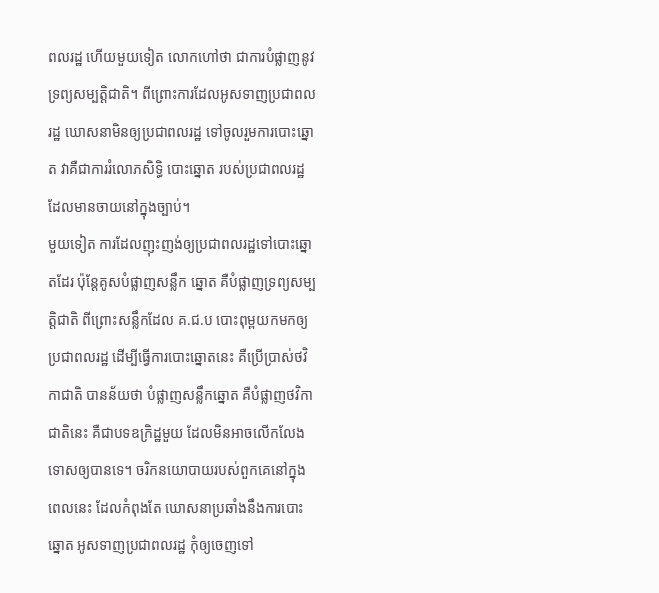ពលរដ្ឋ ហើយមួយទៀត លោកហៅថា ជាការបំផ្លាញនូវទ្រព្យសម្បត្តិជាតិ។ ពីព្រោះការដែលអូសទាញប្រជាពលរដ្ឋ ឃោសនាមិនឲ្យប្រជាពលរដ្ឋ ទៅចូលរួមការបោះឆ្នោត វាគឺជាការរំលោភសិទ្ធិ បោះឆ្នោត របស់ប្រជាពលរដ្ឋ ដែលមានចាយនៅក្នុងច្បាប់។
មួយទៀត ការដែលញុះញង់ឲ្យប្រជាពលរដ្ឋទៅបោះឆ្នោតដែរ ប៉ុន្តែគូសបំផ្លាញសន្លឹក ឆ្នោត គឺបំផ្លាញទ្រព្យសម្បត្តិជាតិ ពីព្រោះសន្លឹកដែល គ.ជ.ប បោះពុម្ពយកមកឲ្យ ប្រជាពលរដ្ឋ ដើម្បីធ្វើការបោះឆ្នោតនេះ គឺប្រើប្រាស់ថវិកាជាតិ បានន័យថា បំផ្លាញសន្លឹកឆ្នោត គឺបំផ្លាញថវិកាជាតិនេះ គឺជាបទឧក្រិដ្ឋមួយ ដែលមិនអាចលើកលែង ទោសឲ្យបានទេ។ ចរិកនយោបាយរបស់ពួកគេនៅក្នុងពេលនេះ ដែលកំពុងតែ ឃោសនាប្រឆាំងនឹងការបោះឆ្នោត អូសទាញប្រជាពលរដ្ឋ កុំឲ្យចេញទៅ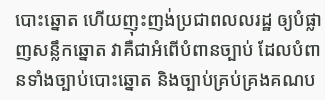បោះឆ្នោត ហើយញុះញង់ប្រជាពលលរដ្ឋ ឲ្យបំផ្លាញសន្លឹកឆ្នោត វាគឺជាអំពើបំពានច្បាប់ ដែលបំពានទាំងច្បាប់បោះឆ្នោត និងច្បាប់គ្រប់គ្រងគណប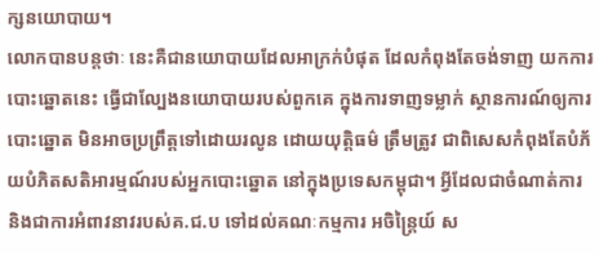ក្សនយោបាយ។
លោកបានបន្តថាៈ នេះគឺជានយោបាយដែលអាក្រក់បំផុត ដែលកំពុងតែចង់ទាញ យកការបោះឆ្នោតនេះ ធ្វើជាល្បែងនយោបាយរបស់ពួកគេ ក្នុងការទាញទម្លាក់ ស្ថានការណ៍ឲ្យការបោះឆ្នោត មិនអាចប្រព្រឹត្តទៅដោយរលូន ដោយយុត្តិធម៌ ត្រឹមត្រូវ ជាពិសេសកំពុងតែបំភ័យបំភិតសតិអារម្មណ៍របស់អ្នកបោះឆ្នោត នៅក្នុងប្រទេសកម្ពុជា។ អ្វីដែលជាចំណាត់ការ និងជាការអំពាវនាវរបស់គ.ជ.ប ទៅដល់គណៈកម្មការ អចិន្ត្រៃយ៍ ស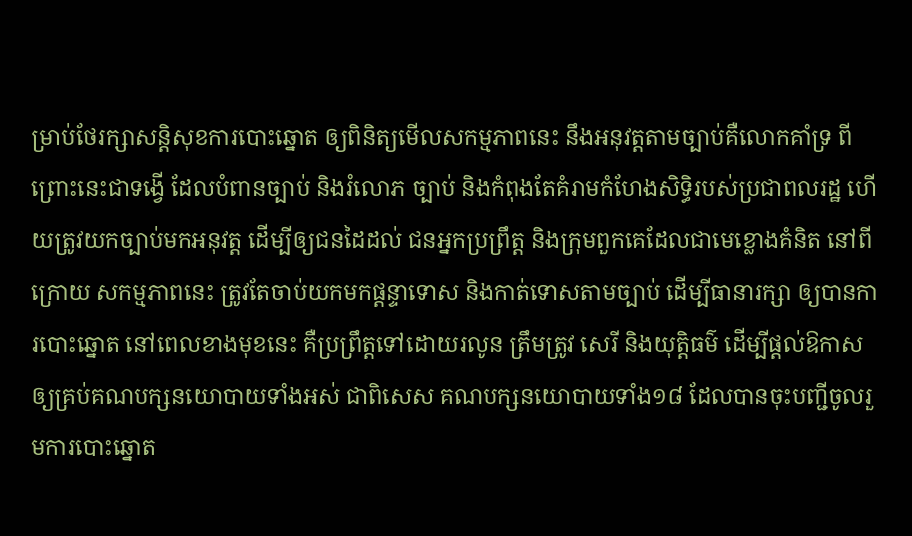ម្រាប់ថែរក្សាសន្តិសុខការបោះឆ្នោត ឲ្យពិនិត្យមើលសកម្មភាពនេះ នឹងអនុវត្តតាមច្បាប់គឺលោកគាំទ្រ ពីព្រោះនេះជាទង្វើ ដែលបំពានច្បាប់ និងរំលោភ ច្បាប់ និងកំពុងតែគំរាមកំហែងសិទ្ធិរបស់ប្រជាពលរដ្ឋ ហើយត្រូវយកច្បាប់មកអនុវត្ត ដើម្បីឲ្យជនដៃដល់ ជនអ្នកប្រព្រឹត្ត និងក្រុមពួកគេដែលជាមេខ្លោងគំនិត នៅពីក្រោយ សកម្មភាពនេះ ត្រូវតែចាប់យកមកផ្តន្ទាទោស និងកាត់ទោសតាមច្បាប់ ដើម្បីធានារក្សា ឲ្យបានការបោះឆ្នោត នៅពេលខាងមុខនេះ គឺប្រព្រឹត្តទៅដោយរលូន ត្រឹមត្រូវ សេរី និងយុត្តិធម៌ ដើម្បីផ្តល់ឱកាសឲ្យគ្រប់គណបក្សនយោបាយទាំងអស់ ជាពិសេស គណបក្សនយោបាយទាំង១៨ ដែលបានចុះបញ្ជីចូលរួមការបោះឆ្នោត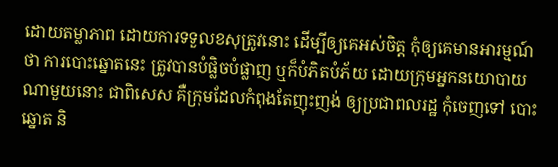ដោយតម្លាភាព ដោយការទទួលខសុត្រូវនោះ ដើម្បីឲ្យគេអស់ចិត្ត កុំឲ្យគេមានអារម្មណ៍ថា ការបោះឆ្នោតនេះ ត្រូវបានបំផ្លិចបំផ្លាញ ឬក៏បំភិតបំភ័យ ដោយក្រុមអ្នកនយោបាយ ណាមួយនោះ ជាពិសេស គឺក្រុមដែលកំពុងតែញុះញង់ ឲ្យប្រជាពលរដ្ឋ កុំចេញទៅ បោះឆ្នោត និ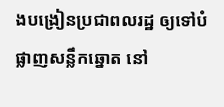ងបង្រៀនប្រជាពលរដ្ឋ ឲ្យទៅបំផ្លាញសន្លឹកឆ្នោត នៅ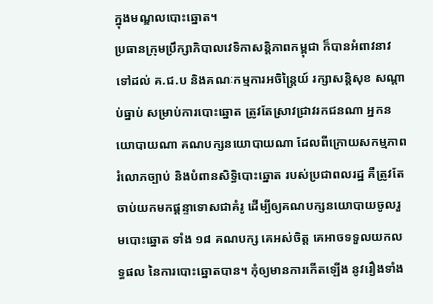ក្នុងមណ្ឌលបោះឆ្នោត។
ប្រធានក្រុមប្រឹក្សាភិបាលវេទិកាសន្តិភាពកម្ពុជា ក៏បានអំពាវនាវទៅដល់ គ.ជ.ប និងគណៈកម្មការអចិន្ត្រៃយ៍ រក្សាសន្តិសុខ សណ្តាប់ធ្នាប់ សម្រាប់ការបោះឆ្នោត ត្រូវតែស្រាវជ្រាវរកជនណា អ្នកនយោបាយណា គណបក្សនយោបាយណា ដែលពីក្រោយសកម្មភាពរំលោភច្បាប់ និងបំពានសិទ្ធិបោះឆ្នោត របស់ប្រជាពលរដ្ឋ គឺត្រូវតែចាប់យកមកផ្តន្ទាទោសជាគំរូ ដើម្បីឲ្យគណបក្សនយោបាយចូលរួមបោះឆ្នោត ទាំង ១៨ គណបក្ស គេអស់ចិត្ត គេអាចទទួលយកលទ្ធផល នៃការបោះឆ្នោតបាន។ កុំឲ្យមានការកើតឡើង នូវរឿងទាំង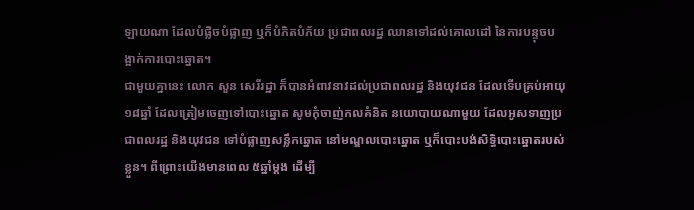ឡាយណា ដែលបំផ្លិចបំផ្លាញ ឬក៏បំភិតបំភ័យ ប្រជាពលរដ្ឋ ឈានទៅដល់គោលដៅ នៃការបន្ទុចបង្អាក់ការបោះឆ្នោត។
ជាមួយគ្នានេះ លោក សួន សេរីរដ្ឋា ក៏បានអំពាវនាវដល់ប្រជាពលរដ្ឋ និងយុវជន ដែលទើបគ្រប់អាយុ ១៨ឆ្នាំ ដែលត្រៀមចេញទៅបោះឆ្នោត សូមកុំចាញ់កលគំនិត នយោបាយណាមួយ ដែលអូសទាញប្រជាពលរដ្ឋ និងយុវជន ទៅបំផ្លាញសន្លឹកឆ្នោត នៅមណ្ឌលបោះឆ្នោត ឬក៏បោះបង់សិទ្ធិបោះឆ្នោតរបស់ខ្លួន។ ពីព្រោះយើងមានពេល ៥ឆ្នាំម្តង ដើម្បី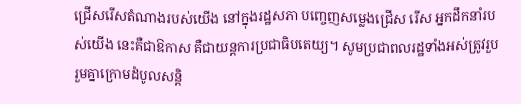ជ្រើសរើសតំណាងរបស់យើង នៅក្នុងរដ្ឋសភា បញ្ចេញសម្លេងជ្រើស រើស អ្នកដឹកនាំរបស់យើង នេះគឺជាឱកាស គឺជាយន្តការប្រជាធិបតេយ្យ។ សូមប្រជាពលរដ្ឋទាំងអស់ត្រូវរួបរួមគ្នាក្រោមដំបូលសន្តិ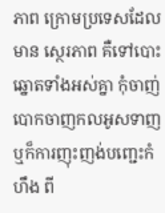ភាព ក្រោមប្រទេសដែលមាន ស្ថេរភាព គឺទៅបោះឆ្នោតទាំងអស់គ្នា កុំចាញ់បោកចាញកលអូសទាញឬក៏ការញុះញង់បញ្ជេះកំហឹង ពី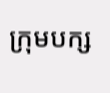ក្រុមបក្ស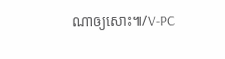ណាឲ្យសោះ៕/V-PC